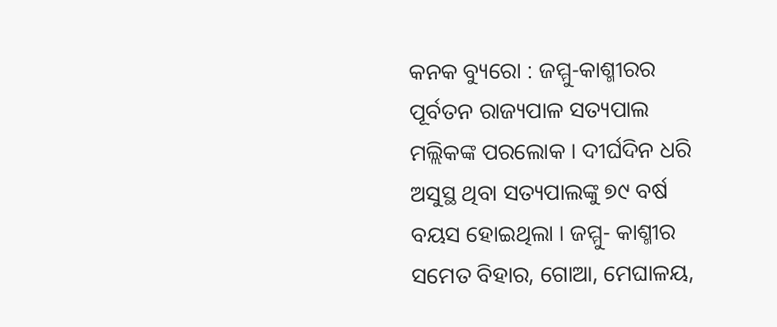କନକ ବ୍ୟୁରୋ : ଜମ୍ମୁ-କାଶ୍ମୀରର ପୂର୍ବତନ ରାଜ୍ୟପାଳ ସତ୍ୟପାଲ ମଲ୍ଲିକଙ୍କ ପରଲୋକ । ଦୀର୍ଘଦିନ ଧରି ଅସୁସ୍ଥ ଥିବା ସତ୍ୟପାଲଙ୍କୁ ୭୯ ବର୍ଷ ବୟସ ହୋଇଥିଲା । ଜମ୍ମୁ- କାଶ୍ମୀର ସମେତ ବିହାର, ଗୋଆ, ମେଘାଳୟ,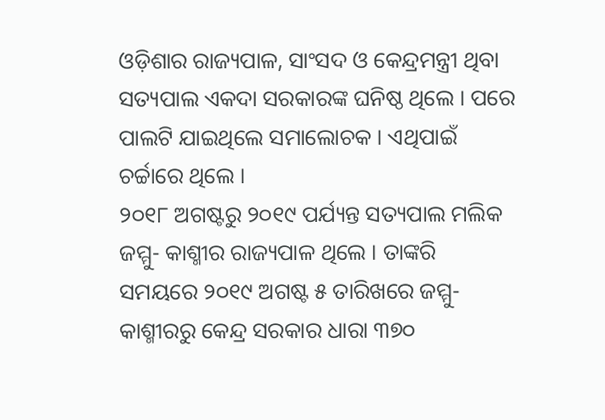ଓଡ଼ିଶାର ରାଜ୍ୟପାଳ, ସାଂସଦ ଓ କେନ୍ଦ୍ରମନ୍ତ୍ରୀ ଥିବା ସତ୍ୟପାଲ ଏକଦା ସରକାରଙ୍କ ଘନିଷ୍ଠ ଥିଲେ । ପରେ ପାଲଟି ଯାଇଥିଲେ ସମାଲୋଚକ । ଏଥିପାଇଁ ଚର୍ଚ୍ଚାରେ ଥିଲେ ।
୨୦୧୮ ଅଗଷ୍ଟରୁ ୨୦୧୯ ପର୍ଯ୍ୟନ୍ତ ସତ୍ୟପାଲ ମଲିକ ଜମ୍ମୁ- କାଶ୍ମୀର ରାଜ୍ୟପାଳ ଥିଲେ । ତାଙ୍କରି ସମୟରେ ୨୦୧୯ ଅଗଷ୍ଟ ୫ ତାରିଖରେ ଜମ୍ମୁ- କାଶ୍ମୀରରୁ କେନ୍ଦ୍ର ସରକାର ଧାରା ୩୭୦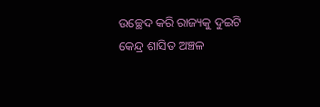ଉଚ୍ଛେଦ କରି ରାଜ୍ୟକୁ ଦୁଇଟି କେନ୍ଦ୍ର ଶାସିତ ଅଞ୍ଚଳ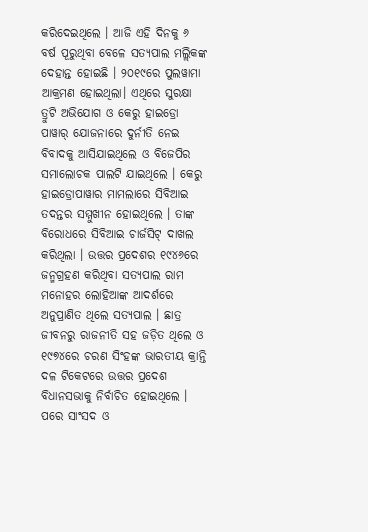କରିଦେଇଥିଲେ । ଆଜି ଏହି ଦିନକୁ ୬ ବର୍ଷ ପୂରୁଥିବା ବେଳେ ସତ୍ୟପାଲ ମଲ୍ଲିକଙ୍କ ଦେହାନ୍ତ ହୋଇଛି । ୨୦୧୯ରେ ପୁଲୱାମା ଆକ୍ରମଣ ହୋଇଥିଲା। ଏଥିରେ ସୁରକ୍ଷା ତ୍ରୁଟି ଅଭିଯୋଗ ଓ କେରୁ ହାଇଡ୍ରୋ ପାୱାର୍ ଯୋଜନାରେ ଦୁର୍ନୀତି ନେଇ ବିବାଦକୁ ଆସିଯାଇଥିଲେ ଓ ବିଜେପିର ସମାଲୋଚକ ପାଲଟି ଯାଇଥିଲେ । କେରୁ ହାଇଡ୍ରୋପାୱାର ମାମଲାରେ ସିବିଆଇ ତଦନ୍ତର ସମ୍ମୁଖୀନ ହୋଇଥିଲେ । ତାଙ୍କ ବିରୋଧରେ ସିବିଆଇ ଚାର୍ଜସିଟ୍ ଦାଖଲ କରିଥିଲା । ଉତ୍ତର ପ୍ରଦେଶର ୧୯୪୬ରେ ଜନ୍ମଗ୍ରହଣ କରିଥିବା ସତ୍ୟପାଲ ରାମ ମନୋହର ଲୋହିଆଙ୍କ ଆଦର୍ଶରେ ଅନୁପ୍ରାଣିତ ଥିଲେ ସତ୍ୟପାଲ । ଛାତ୍ର ଜୀବନରୁ ରାଜନୀତି ସହ ଜଡ଼ିତ ଥିଲେ ଓ ୧୯୭୪ରେ ଚରଣ ସିଂହଙ୍କ ଭାରତୀୟ କ୍ରାନ୍ତି ଦଳ ଟିକେଟରେ ଉତ୍ତର ପ୍ରଦେଶ ବିଧାନସଭାକୁ ନିର୍ବାଚିତ ହୋଇଥିଲେ । ପରେ ସାଂସଦ ଓ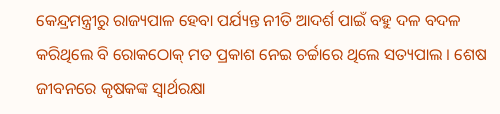କେନ୍ଦ୍ରମନ୍ତ୍ରୀରୁ ରାଜ୍ୟପାଳ ହେବା ପର୍ଯ୍ୟନ୍ତ ନୀତି ଆଦର୍ଶ ପାଇଁ ବହୁ ଦଳ ବଦଳ କରିଥିଲେ ବି ରୋକଠୋକ୍ ମତ ପ୍ରକାଶ ନେଇ ଚର୍ଚ୍ଚାରେ ଥିଲେ ସତ୍ୟପାଲ । ଶେଷ ଜୀବନରେ କୃଷକଙ୍କ ସ୍ୱାର୍ଥରକ୍ଷା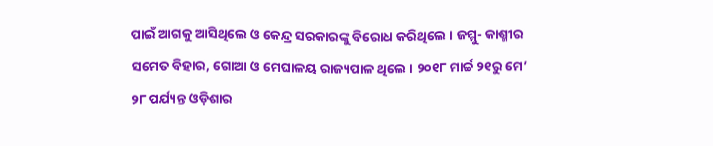ପାଇଁ ଆଗକୁ ଆସିଥିଲେ ଓ କେନ୍ଦ୍ର ସରକାରଙ୍କୁ ବିରୋଧ କରିଥିଲେ । ଜମ୍ମୁ- କାଶ୍ମୀର ସମେତ ବିହାର, ଗୋଆ ଓ ମେଘାଳୟ ରାଜ୍ୟପାଳ ଥିଲେ । ୨୦୧୮ ମାର୍ଚ୍ଚ ୨୧ରୁ ମେ’ ୨୮ ପର୍ଯ୍ୟନ୍ତ ଓଡ଼ିଶାର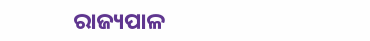ରାଜ୍ୟପାଳ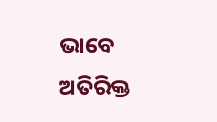ଭାବେ ଅତିରିକ୍ତ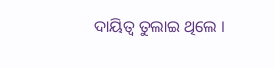ଦାୟିତ୍ୱ ତୁଲାଇ ଥିଲେ ।